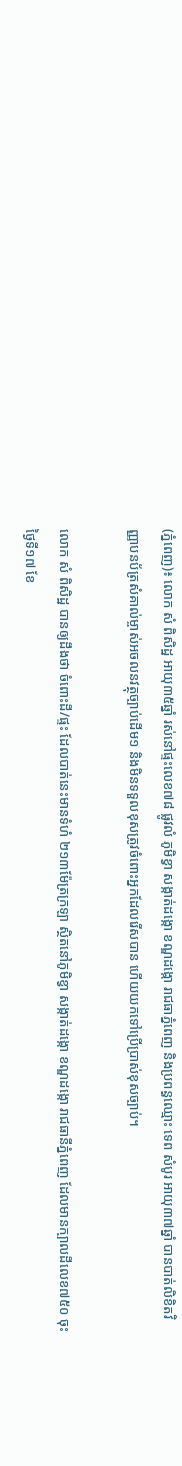(ភ្នំពេញ)៖ លោក សំ ពិសិដ្ឋ អាយុ៣៥ឆ្នាំ រស់នៅផ្ទះលេខ៧៨ ផ្លូវលំ ភូមិខ្វា សង្កាត់ដង្កោ ខណ្ឌដង្កោ រាជធាភ្នំពេញ និងប្រពន្ធឈ្មោះ ទេព សំបូរ អាយុ៣៧ឆ្នាំ បានបាត់លិខិតវិញ្ញាបនប័ត្រសំគាល់ម្ចាស់អចលនវត្ថុច្បាប់ដើម១ និងមិនទទួលខុសត្រូវចំពោះអ្នកដែលរើសបាន ហើយយកទៅប្រើប្រាស់ខុសច្បាប់។

លោក សំ ពិសិដ្ឋ បានឲ្យដឹងថា ចំពោះដី/ផ្ទះ ដែលបាត់នេះមានទំហំ ២១៣ម៉ែត្រក្រឡា ស្ថិតនៅភូមិខ្វា សង្កាត់ដង្កោ ខណ្ឌដង្កោ រាជធានីភ្នំពេញ ដែលមានក្បាលដីលេខ៧៥០ ចុះថ្ងៃទី១៧ ខែ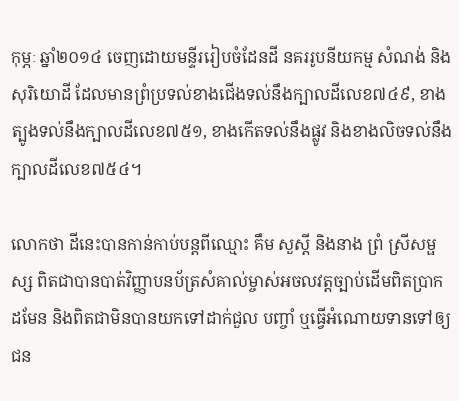កុម្ភៈ ឆ្នាំ២០១៤ ចេញដោយមន្ទីររៀបចំដែនដី នគររូបនីយកម្ម សំណង់ និងសុរិយោដី ដែលមានព្រំប្រទល់ខាងជើងទល់នឹងក្បាលដីលេខ៧៤៩, ខាងត្បូងទល់នឹងក្បាលដីលេខ៧៥១, ខាងកើតទល់នឹងផ្លូវ និងខាងលិចទល់នឹងក្បាលដីលេខ៧៥៤។

លោកថា ដីនេះបានកាន់កាប់បន្តពីឈ្មោះ គឹម សួស្តី និងនាង ព្រំ ស្រីសម្ផស្ស ពិតជាបានបាត់វិញ្ញាបនប័ត្រសំគាល់ម្ចាស់អចលវត្តច្បាប់ដើមពិតប្រាកដមែន និងពិតជាមិនបានយកទៅដាក់ជួល បញ្ចាំ ឬធ្វើអំណោយទានទៅឲ្យជន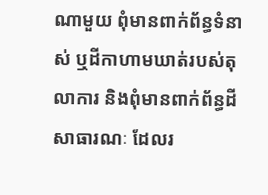ណាមួយ ពុំមានពាក់ព័ន្ធទំនាស់ ឬដីកាហាមឃាត់របស់តុលាការ និងពុំមានពាក់ព័ន្ធដីសាធារណៈ ដែលរ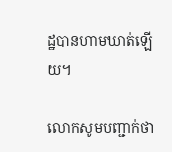ដ្ឋបានហាមឃាត់ឡើយ។

លោកសូមបញ្ជាក់ថា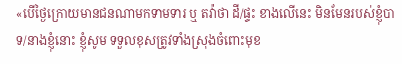«បើថ្ងៃក្រោយមានជនណាមកទាមទារ ឬ តវ៉ាថា ដី/ផ្ទះ ខាងលើនេះ មិនមែនរបស់ខ្ញុំបាទ/នាងខ្ញុំនោះ ខ្ញុំសូម ទទួលខុសត្រូវទាំងស្រុងចំពោះមុខ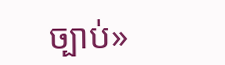ច្បាប់»